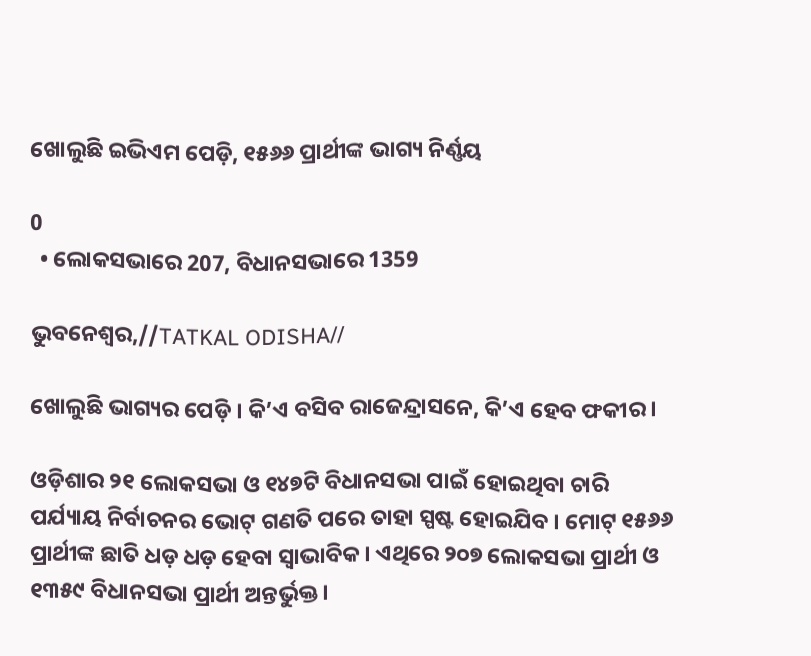ଖୋଲୁଛି ଇଭିଏମ ପେଡ଼ି, ୧୫୬୬ ପ୍ରାର୍ଥୀଙ୍କ ଭାଗ୍ୟ ନିର୍ଣ୍ଣୟ

0
  • ଲୋକସଭାରେ 207, ବିଧାନସଭାରେ 1359

ଭୁବନେଶ୍ୱର,//TATKAL ODISHA//

ଖୋଲୁଛି ଭାଗ୍ୟର ପେଡ଼ି । କି’ଏ ବସିବ ରାଜେନ୍ଦ୍ରାସନେ, କି’ଏ ହେବ ଫକୀର ।

ଓଡ଼ିଶାର ୨୧ ଲୋକସଭା ଓ ୧୪୭ଟି ବିଧାନସଭା ପାଇଁ ହୋଇଥିବା ଚାରି ପର୍ଯ୍ୟାୟ ନିର୍ବାଚନର ଭୋଟ୍ ଗଣତି ପରେ ତାହା ସ୍ପଷ୍ଟ ହୋଇଯିବ । ମୋଟ୍ ୧୫୬୬ ପ୍ରାର୍ଥୀଙ୍କ ଛାତି ଧଡ଼ ଧଡ଼ ହେବା ସ୍ୱାଭାବିକ । ଏଥିରେ ୨୦୭ ଲୋକସଭା ପ୍ରାର୍ଥୀ ଓ ୧୩୫୯ ବିଧାନସଭା ପ୍ରାର୍ଥୀ ଅନ୍ତର୍ଭୁକ୍ତ ।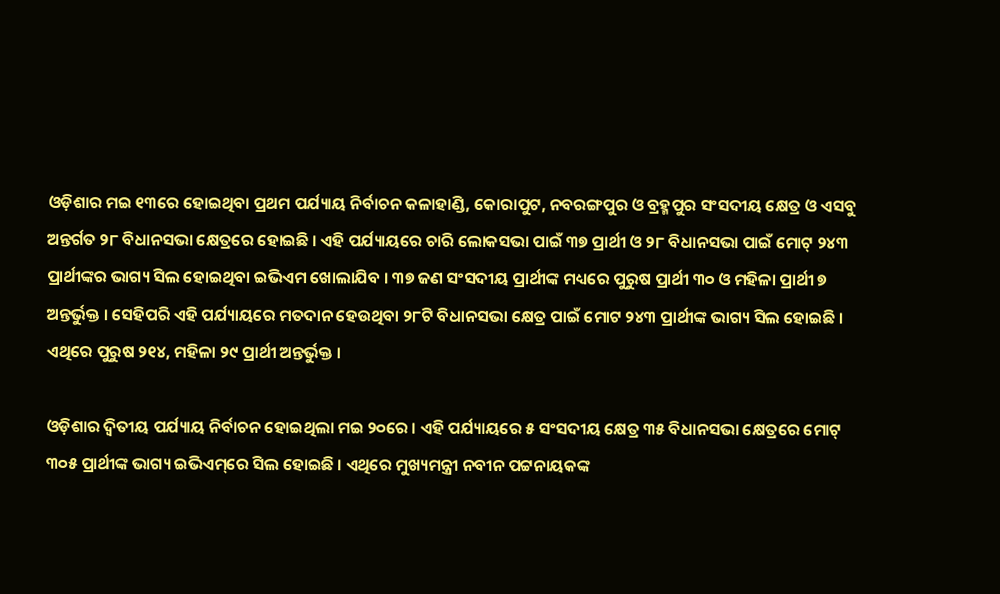ଓଡ଼ିଶାର ମଇ ୧୩ରେ ହୋଇଥିବା ପ୍ରଥମ ପର୍ଯ୍ୟାୟ ନିର୍ବାଚନ କଳାହାଣ୍ଡି, କୋରାପୁଟ, ନବରଙ୍ଗପୁର ଓ ବ୍ରହ୍ମପୁର ସଂସଦୀୟ କ୍ଷେତ୍ର ଓ ଏସବୁ ଅନ୍ତର୍ଗତ ୨୮ ବିଧାନସଭା କ୍ଷେତ୍ରରେ ହୋଇଛି । ଏହି ପର୍ଯ୍ୟାୟରେ ଚାରି ଲୋକସଭା ପାଇଁ ୩୭ ପ୍ରାର୍ଥୀ ଓ ୨୮ ବିଧାନସଭା ପାଇଁ ମୋଟ୍ ୨୪୩ ପ୍ରାର୍ଥୀଙ୍କର ଭାଗ୍ୟ ସିଲ ହୋଇଥିବା ଇଭିଏମ ଖୋଲାଯିବ । ୩୭ ଜଣ ସଂସଦୀୟ ପ୍ରାର୍ଥୀଙ୍କ ମଧ୍ୟରେ ପୁରୁଷ ପ୍ରାର୍ଥୀ ୩୦ ଓ ମହିଳା ପ୍ରାର୍ଥୀ ୭ ଅନ୍ତର୍ଭୁକ୍ତ । ସେହିପରି ଏହି ପର୍ଯ୍ୟାୟରେ ମତଦାନ ହେଉଥିବା ୨୮ଟି ବିଧାନସଭା କ୍ଷେତ୍ର ପାଇଁ ମୋଟ ୨୪୩ ପ୍ରାର୍ଥୀଙ୍କ ଭାଗ୍ୟ ସିଲ ହୋଇଛି । ଏଥିରେ ପୁରୁଷ ୨୧୪, ମହିଳା ୨୯ ପ୍ରାର୍ଥୀ ଅନ୍ତର୍ଭୁକ୍ତ ।

ଓଡ଼ିଶାର ଦ୍ୱିତୀୟ ପର୍ଯ୍ୟାୟ ନିର୍ବାଚନ ହୋଇଥିଲା ମଇ ୨୦ରେ । ଏହି ପର୍ଯ୍ୟାୟରେ ୫ ସଂସଦୀୟ କ୍ଷେତ୍ର ୩୫ ବିଧାନସଭା କ୍ଷେତ୍ରରେ ମୋଟ୍ ୩୦୫ ପ୍ରାର୍ଥୀଙ୍କ ଭାଗ୍ୟ ଇଭିଏମ୍‌ରେ ସିଲ ହୋଇଛି । ଏଥିରେ ମୁଖ୍ୟମନ୍ତ୍ରୀ ନବୀନ ପଟ୍ଟନାୟକଙ୍କ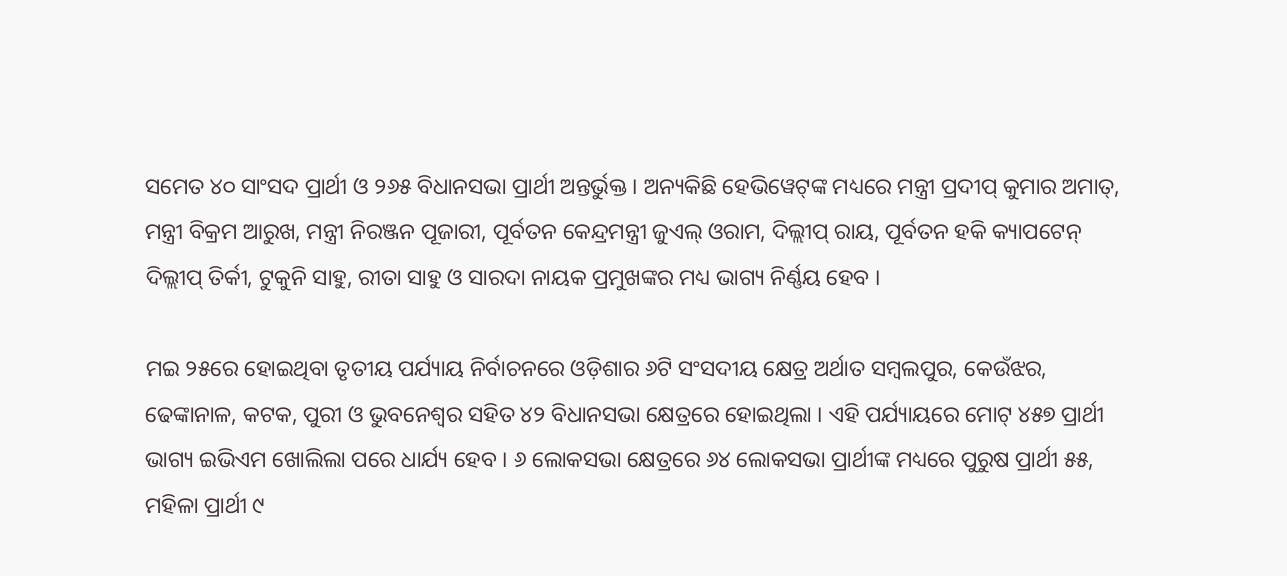ସମେତ ୪୦ ସାଂସଦ ପ୍ରାର୍ଥୀ ଓ ୨୬୫ ବିଧାନସଭା ପ୍ରାର୍ଥୀ ଅନ୍ତର୍ଭୁକ୍ତ । ଅନ୍ୟକିଛି ହେଭିୱେଟ୍‌ଙ୍କ ମଧ୍ୟରେ ମନ୍ତ୍ରୀ ପ୍ରଦୀପ୍ କୁମାର ଅମାତ୍‌, ମନ୍ତ୍ରୀ ବିକ୍ରମ ଆରୁଖ, ମନ୍ତ୍ରୀ ନିରଞ୍ଜନ ପୂଜାରୀ, ପୂର୍ବତନ କେନ୍ଦ୍ରମନ୍ତ୍ରୀ ଜୁଏଲ୍ ଓରାମ, ଦିଲ୍ଲୀପ୍ ରାୟ, ପୂର୍ବତନ ହକି କ୍ୟାପଟେନ୍ ଦିଲ୍ଲୀପ୍ ତିର୍କୀ, ଟୁକୁନି ସାହୁ, ରୀତା ସାହୁ ଓ ସାରଦା ନାୟକ ପ୍ରମୁଖଙ୍କର ମଧ୍ୟ ଭାଗ୍ୟ ନିର୍ଣ୍ଣୟ ହେବ ।

ମଇ ୨୫ରେ ହୋଇଥିବା ତୃତୀୟ ପର୍ଯ୍ୟାୟ ନିର୍ବାଚନରେ ଓଡ଼ିଶାର ୬ଟି ସଂସଦୀୟ କ୍ଷେତ୍ର ଅର୍ଥାତ ସମ୍ବଲପୁର, କେଉଁଝର, ଢେଙ୍କାନାଳ, କଟକ, ପୁରୀ ଓ ଭୁବନେଶ୍ୱର ସହିତ ୪୨ ବିଧାନସଭା କ୍ଷେତ୍ରରେ ହୋଇଥିଲା । ଏହି ପର୍ଯ୍ୟାୟରେ ମୋଟ୍ ୪୫୭ ପ୍ରାର୍ଥୀ ଭାଗ୍ୟ ଇଭିଏମ ଖୋଲିଲା ପରେ ଧାର୍ଯ୍ୟ ହେବ । ୬ ଲୋକସଭା କ୍ଷେତ୍ରରେ ୬୪ ଲୋକସଭା ପ୍ରାର୍ଥୀଙ୍କ ମଧ୍ୟରେ ପୁରୁଷ ପ୍ରାର୍ଥୀ ୫୫, ମହିଳା ପ୍ରାର୍ଥୀ ୯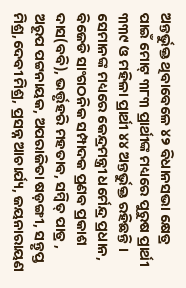ଅନ୍ତର୍ଭୁକ୍ତ ଥିବାବେଳେ ୪୨ ବିଧାନସଭା କ୍ଷେତ୍ର ପାଇଁ ମୋଟ୍ ୩୮୩ ପ୍ରାର୍ଥୀଙ୍କ ମଧ୍ୟରେ ପୁରୁଷ ପ୍ରାର୍ଥୀ ୩୩୯ ଓ ମହିଳା ପ୍ରାର୍ଥୀ ୪୪ ଅନ୍ତର୍ଭୁକ୍ତ ରହିଛନ୍ତି । ସେମାନଙ୍କ ମଧ୍ୟରେ କେନ୍ଦ୍ରମନ୍ତ୍ରୀ ଧର୍ମେନ୍ଦ୍ର ପ୍ରଧାନ, ବିଜେଡି ସାଂଗଠନିକ ସମ୍ପାଦକ ପ୍ରଣବ ପ୍ରକାଶ ଦାସ(ବବି), ଭର୍ତ୍ତୃହରି ମହତାବ, ସମ୍ବିତ୍ ପାତ୍ର , ଅରୂପ ପଟ୍ଟନାୟକ, ଅପରାଜିତା ଷଡ଼ଙ୍ଗୀ, ସନ୍ତୃପ୍ତ ମିଶ୍ର,ଦେବୀ ମିଶ୍ର, ପ୍ରସନ୍ନ ଆଚାର୍ଯ୍ୟ, ଜୟନାରାୟଣ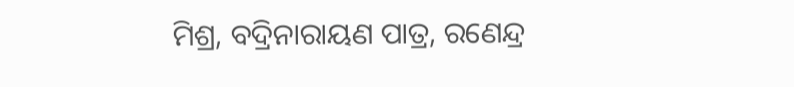ମିଶ୍ର, ବଦ୍ରିନାରାୟଣ ପାତ୍ର, ରଣେନ୍ଦ୍ର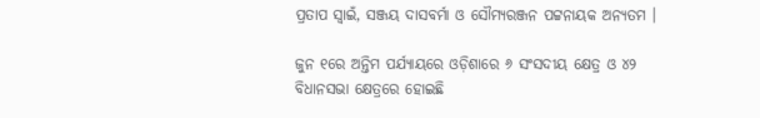ପ୍ରତାପ ସ୍ୱାଇଁ, ସଞ୍ଜୟ ଦାସବର୍ମା ଓ ସୌମ୍ୟରଞ୍ଜନ ପଟ୍ଟନାୟକ ଅନ୍ୟତମ ।

ଜୁନ ୧ରେ ଅନ୍ତିମ ପର୍ଯ୍ୟାୟରେ ଓଡ଼ିଶାରେ ୬ ସଂସଦୀୟ କ୍ଷେତ୍ର ଓ ୪୨ ବିଧାନସଭା କ୍ଷେତ୍ରରେ ହୋଇଛି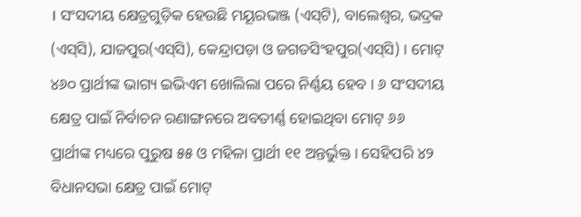। ସଂସଦୀୟ କ୍ଷେତ୍ରଗୁଡ଼ିକ ହେଉଛି ମୟୂରଭଞ୍ଜ (ଏସ୍‌ଟି), ବାଲେଶ୍ୱର, ଭଦ୍ରକ (ଏସ୍‌ସି), ଯାଜପୁର(ଏସ୍‌ସି), କେନ୍ଦ୍ରାପଡ଼ା ଓ ଜଗତସିଂହପୁର(ଏସ୍‌ସି) । ମୋଟ୍ ୪୬୦ ପ୍ରାର୍ଥୀଙ୍କ ଭାଗ୍ୟ ଇଭିଏମ ଖୋଲିଲା ପରେ ନିର୍ଣ୍ଣୟ ହେବ । ୬ ସଂସଦୀୟ କ୍ଷେତ୍ର ପାଇଁ ନିର୍ବାଚନ ରଣାଙ୍ଗନରେ ଅବତୀର୍ଣ୍ଣ ହୋଇଥିବା ମୋଟ୍ ୬୬ ପ୍ରାର୍ଥୀଙ୍କ ମଧ୍ୟରେ ପୁରୁଷ ୫୫ ଓ ମହିଳା ପ୍ରାର୍ଥୀ ୧୧ ଅନ୍ତର୍ଭୁକ୍ତ । ସେହିପରି ୪୨ ବିଧାନସଭା କ୍ଷେତ୍ର ପାଇଁ ମୋଟ୍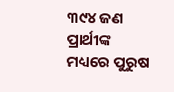୩୯୪ ଜଣ ପ୍ରାର୍ଥୀଙ୍କ ମଧ୍ୟରେ ପୁରୁଷ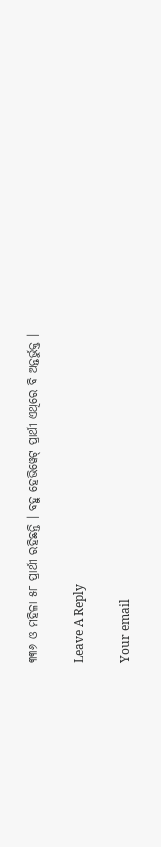୩୩୬ ଓ ମହିଳା ୫୮ ପ୍ରାର୍ଥୀ ରହିଛନ୍ତି । ବହୁ ହେଭିୱେଟ୍ ପ୍ରାର୍ଥୀ ଏଥିରେ ବି ଅନ୍ତର୍ଭୁକ୍ତ ।

Leave A Reply

Your email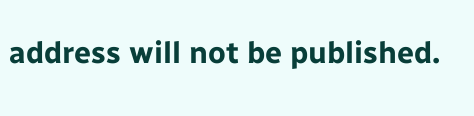address will not be published.